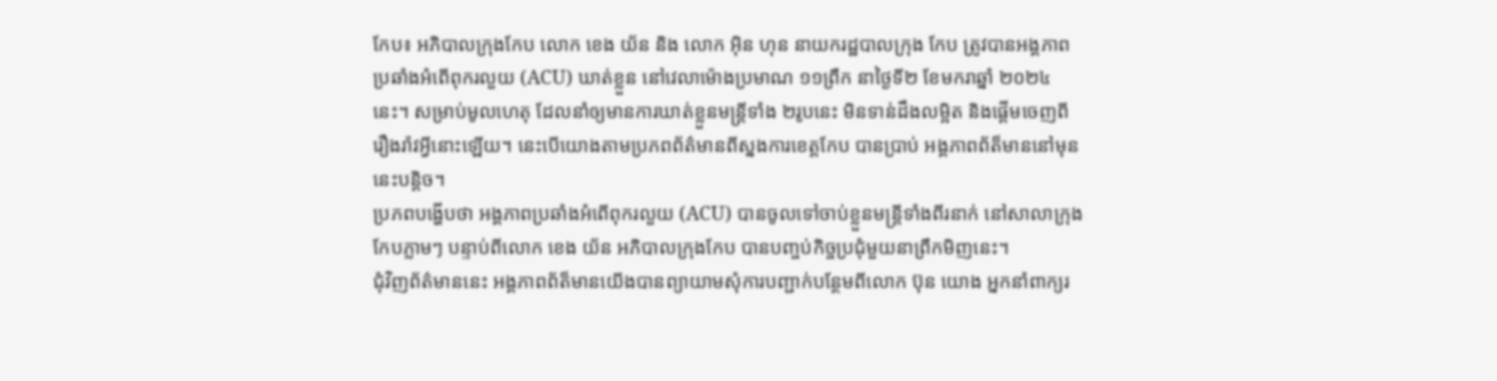កែប៖ អភិបាលក្រុងកែប លោក ខេង យ័ន និង លោក អ៊ិន ហុន នាយករដ្ឋបាលក្រុង កែប ត្រូវបានអង្គភាពប្រឆាំងអំពើពុករលួយ (ACU) ឃាត់ខ្លួន នៅវេលាម៉ោងប្រមាណ ១១ព្រឹក នាថ្ងៃទី២ ខែមករាឆ្នាំ ២០២៤នេះ។ សម្រាប់មូលហេតុ ដែលនាំឲ្យមានការឃាត់ខ្លួនមន្ត្រីទាំង ២រូបនេះ មិនទាន់ដឹងលម្អិត និងផ្តើមចេញពីរឿងរ៉ាវអ្វីនោះឡើយ។ នេះបើយោងតាមប្រភពព័ត៌មានពីស្នងការខេត្តកែប បានប្រាប់ អង្គភាពព័ត៏មាននៅមុននេះបន្តិច។
ប្រភពបង្ហើបថា អង្គភាពប្រឆាំងអំពើពុករលួយ (ACU) បានចូលទៅចាប់ខ្លួនមន្ត្រីទាំងពីរនាក់ នៅសាលាក្រុងកែបភ្លាមៗ បន្ទាប់ពីលោក ខេង យ័ន អភិបាលក្រុងកែប បានបញ្ចប់កិច្ចប្រជុំមួយនាព្រឹកមិញនេះ។
ជុំវិញព័ត៌មាននេះ អង្គភាពព័ត៏មានយើងបានព្យាយាមសុំការបញ្ជាក់បន្ថែមពីលោក ប៊ុន យោង អ្នកនាំពាក្យរ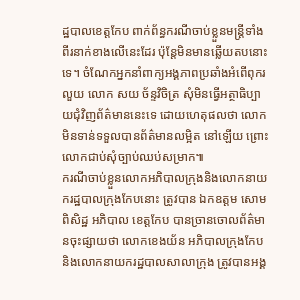ដ្ឋបាលខេត្តកែប ពាក់ព័ន្ធករណីចាប់ខ្លួនមន្ត្រីទាំងពីរនាក់ខាងលើនេះដែរ ប៉ុន្តែមិនមានឆ្លើយតបនោះទេ។ ចំណែកអ្នកនាំពាក្យអង្គភាពប្រឆាំងអំពើពុករលួយ លោក សយ ច័ន្ទវិចិត្រ សុំមិនធ្វើអត្ថាធិប្បាយជុំវិញព័ត៌មាននេះទេ ដោយហេតុផលថា លោកមិនទាន់ទទួលបានព័ត៌មានលម្អិត នៅឡើយ ព្រោះលោកជាប់សុំច្បាប់ឈប់សម្រាក៕
ករណីចាប់ខ្លួនលោកអភិបាលក្រុងនិងលោកនាយករដ្ឋបាលក្រុងកែបនោះ ត្រូវបាន ឯកឧត្តម សោម ពិសិដ្ឋ អភិបាល ខេត្តកែប បានច្រានចោលព័ត៌មានចុះផ្សាយថា លោកខេងយ័ន អភិបាលក្រុងកែប និងលោកនាយករដ្ឋបាលសាលាក្រុង ត្រូវបានអង្គ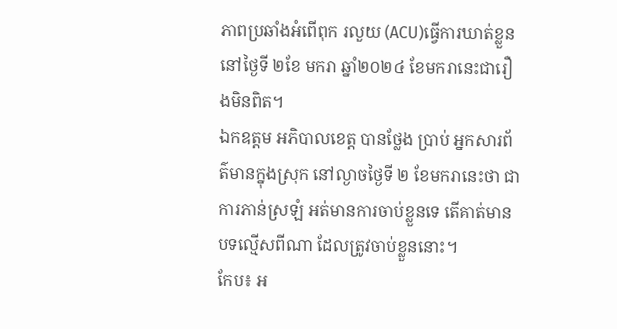ភាពប្រឆាំងអំពើពុក រលួយ (ACU)ធ្វើការឃាត់ខ្លួន នៅថ្ងៃទី ២ខែ មករា ឆ្នាំ២០២៤ ខែមករានេះជារឿងមិនពិត។
ឯកឧត្តម អភិបាលខេត្ត បានថ្លែង ប្រាប់ អ្នកសារព័ត៌មានក្នុងស្រុក នៅល្ងាចថ្ងៃទី ២ ខែមករានេះថា ជាការភាន់ស្រឡំ អត់មានការចាប់ខ្លួនទេ តើគាត់មានបទល្មើសពីណា ដែលត្រូវចាប់ខ្លួននោះ។
កែប៖ អ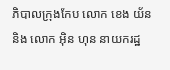ភិបាលក្រុងកែប លោក ខេង យ័ន និង លោក អ៊ិន ហុន នាយករដ្ឋ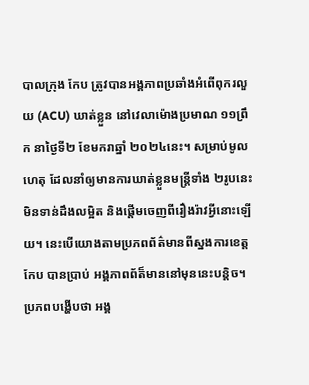បាលក្រុង កែប ត្រូវបានអង្គភាពប្រឆាំងអំពើពុករលួយ (ACU) ឃាត់ខ្លួន នៅវេលាម៉ោងប្រមាណ ១១ព្រឹក នាថ្ងៃទី២ ខែមករាឆ្នាំ ២០២៤នេះ។ សម្រាប់មូលហេតុ ដែលនាំឲ្យមានការឃាត់ខ្លួនមន្ត្រីទាំង ២រូបនេះ មិនទាន់ដឹងលម្អិត និងផ្តើមចេញពីរឿងរ៉ាវអ្វីនោះឡើយ។ នេះបើយោងតាមប្រភពព័ត៌មានពីស្នងការខេត្តកែប បានប្រាប់ អង្គភាពព័ត៏មាននៅមុននេះបន្តិច។
ប្រភពបង្ហើបថា អង្គ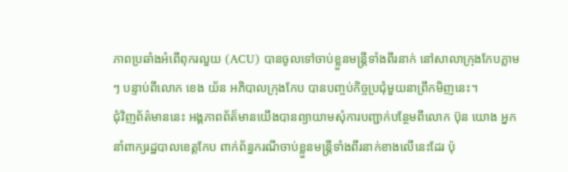ភាពប្រឆាំងអំពើពុករលួយ (ACU) បានចូលទៅចាប់ខ្លួនមន្ត្រីទាំងពីរនាក់ នៅសាលាក្រុងកែបភ្លាមៗ បន្ទាប់ពីលោក ខេង យ័ន អភិបាលក្រុងកែប បានបញ្ចប់កិច្ចប្រជុំមួយនាព្រឹកមិញនេះ។
ជុំវិញព័ត៌មាននេះ អង្គភាពព័ត៏មានយើងបានព្យាយាមសុំការបញ្ជាក់បន្ថែមពីលោក ប៊ុន យោង អ្នកនាំពាក្យរដ្ឋបាលខេត្តកែប ពាក់ព័ន្ធករណីចាប់ខ្លួនមន្ត្រីទាំងពីរនាក់ខាងលើនេះដែរ ប៉ុ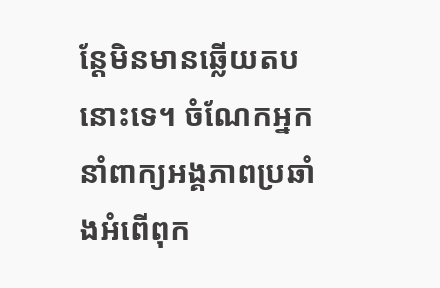ន្តែមិនមានឆ្លើយតបនោះទេ។ ចំណែកអ្នកនាំពាក្យអង្គភាពប្រឆាំងអំពើពុក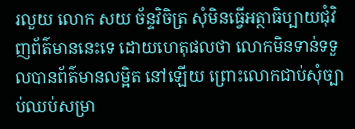រលួយ លោក សយ ច័ន្ទវិចិត្រ សុំមិនធ្វើអត្ថាធិប្បាយជុំវិញព័ត៌មាននេះទេ ដោយហេតុផលថា លោកមិនទាន់ទទួលបានព័ត៌មានលម្អិត នៅឡើយ ព្រោះលោកជាប់សុំច្បាប់ឈប់សម្រា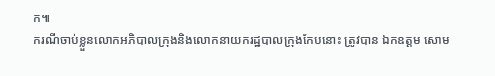ក៕
ករណីចាប់ខ្លួនលោកអភិបាលក្រុងនិងលោកនាយករដ្ឋបាលក្រុងកែបនោះ ត្រូវបាន ឯកឧត្តម សោម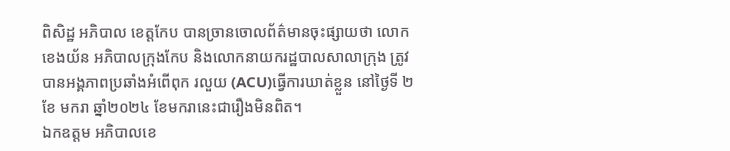ពិសិដ្ឋ អភិបាល ខេត្តកែប បានច្រានចោលព័ត៌មានចុះផ្សាយថា លោកខេងយ័ន អភិបាលក្រុងកែប និងលោកនាយករដ្ឋបាលសាលាក្រុង ត្រូវបានអង្គភាពប្រឆាំងអំពើពុក រលួយ (ACU)ធ្វើការឃាត់ខ្លួន នៅថ្ងៃទី ២ខែ មករា ឆ្នាំ២០២៤ ខែមករានេះជារឿងមិនពិត។
ឯកឧត្តម អភិបាលខេ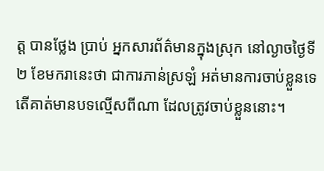ត្ត បានថ្លែង ប្រាប់ អ្នកសារព័ត៌មានក្នុងស្រុក នៅល្ងាចថ្ងៃទី ២ ខែមករានេះថា ជាការភាន់ស្រឡំ អត់មានការចាប់ខ្លួនទេ តើគាត់មានបទល្មើសពីណា ដែលត្រូវចាប់ខ្លួននោះ។